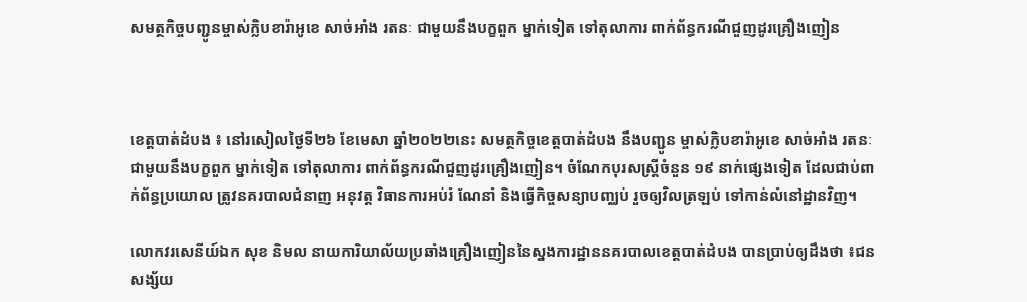សមត្ថកិច្ចបញ្ជូនម្ចាស់ក្លិបខារ៉ាអូខេ សាច់អាំង រតនៈ ជាមួយនឹងបក្ខពួក ម្នាក់ទៀត ទៅតុលាការ ពាក់ព័ន្ធករណីជួញដូរគ្រឿងញៀន



ខេត្តបាត់ដំបង ៖ នៅរសៀលថ្ងៃទី២៦ ខែមេសា ឆ្នាំ២០២២នេះ សមត្ថកិច្ចខេត្តបាត់ដំបង នឹងបញ្ជូន ម្ចាស់ក្លិបខារ៉ាអូខេ សាច់អាំង រតនៈ ជាមួយនឹងបក្ខពួក ម្នាក់ទៀត ទៅតុលាការ ពាក់ព័ន្ធករណីជួញដូរគ្រឿងញៀន។ ចំណែកបុរសស្ត្រីចំនួន ១៩ នាក់ផ្សេងទៀត ដែលជាប់ពាក់ព័ន្ធប្រយោល ត្រូវនគរបាលជំនាញ អនុវត្ត វិធានការអប់រំ ណែនាំ និងធ្វើកិច្ចសន្យាបញ្ឈប់ រួចឲ្យវិលត្រឡប់ ទៅកាន់លំនៅដ្ឋានវិញ។

លោកវរសេនីយ៍ឯក សុខ និមល នាយការិយាល័យប្រឆាំងគ្រឿងញៀននៃស្នងការដ្ឋាននគរបាលខេត្តបាត់ដំបង បានប្រាប់ឲ្យដឹងថា ៖ជនសង្ស័យ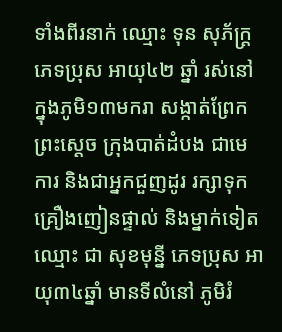ទាំងពីរនាក់ ឈ្មោះ ទុន សុភ័ក្ត្រ ភេទប្រុស អាយុ៤២ ឆ្នាំ រស់នៅក្នុងភូមិ១៣មករា សង្កាត់ព្រែកព្រះស្តេច ក្រុងបាត់ដំបង ជាមេការ និងជាអ្នកជួញដូរ រក្សាទុកគ្រឿងញៀនផ្ទាល់ និងម្នាក់ទៀត ឈ្មោះ ជា សុខមុន្នី ភេទប្រុស អាយុ៣៤ឆ្នាំ មានទីលំនៅ ភូមិរំ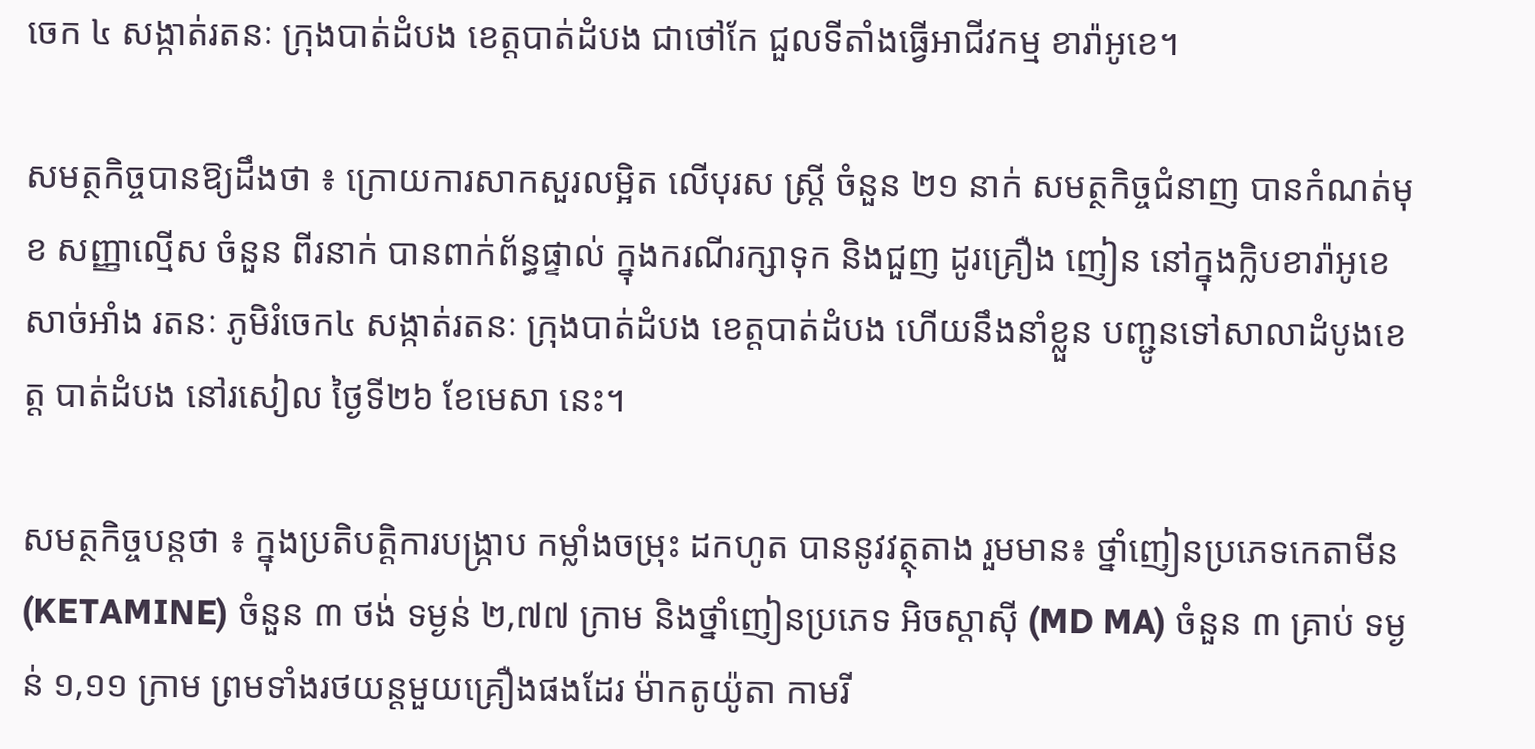ចេក ៤ សង្កាត់រតនៈ ក្រុងបាត់ដំបង ខេត្តបាត់ដំបង ជាថៅកែ ជួលទីតាំងធ្វើអាជីវកម្ម ខារ៉ាអូខេ។

សមត្ថកិច្ចបានឱ្យដឹងថា ៖ ក្រោយការសាកសួរលម្អិត លើបុរស ស្ត្រី ចំនួន ២១ នាក់ សមត្ថកិច្ចជំនាញ បានកំណត់មុខ សញ្ញាល្មើស ចំនួន ពីរនាក់ បានពាក់ព័ន្ធផ្ទាល់ ក្នុងករណីរក្សាទុក និងជួញ ដូរគ្រឿង ញៀន នៅក្នុងក្លិបខារ៉ាអូខេ សាច់អាំង រតនៈ ភូមិរំចេក៤ សង្កាត់រតនៈ ក្រុងបាត់ដំបង ខេត្តបាត់ដំបង ហើយនឹងនាំខ្លួន បញ្ជូនទៅសាលាដំបូងខេត្ត បាត់ដំបង នៅរសៀល ថ្ងៃទី២៦ ខែមេសា នេះ។

សមត្ថកិច្ចបន្តថា ៖ ក្នុងប្រតិបត្តិការបង្ក្រាប កម្លាំងចម្រុះ ដកហូត បាននូវវត្ថុតាង រួមមាន៖ ថ្នាំញៀនប្រភេទកេតាមីន (KETAMINE) ចំនួន ៣ ថង់ ទម្ងន់ ២,៧៧ ក្រាម និងថ្នាំញៀនប្រភេទ អិចស្តាស៊ី (MD MA) ចំនួន ៣ គ្រាប់ ទម្ងន់ ១,១១ ក្រាម ព្រមទាំងរថយន្តមួយគ្រឿងផងដែរ ម៉ាកតូយ៉ូតា កាមរី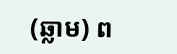(ឆ្លាម) ព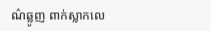ណ៌ឆ្លូញ ពាក់ស្លាកលេ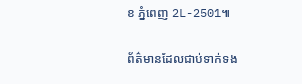ខ ភ្នំពេញ 2L-2501៕

ព័ត៌មានដែលជាប់ទាក់ទង